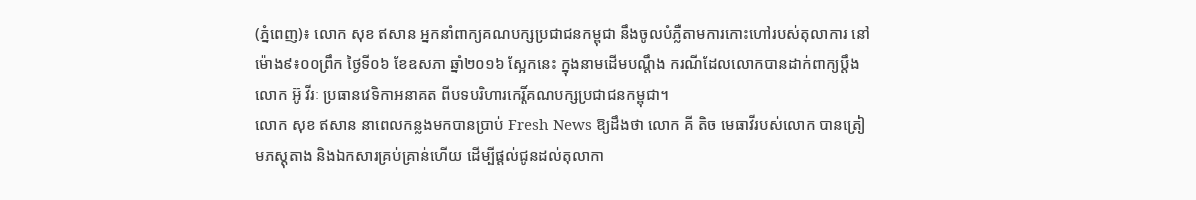(ភ្នំពេញ)៖ លោក សុខ ឥសាន អ្នកនាំពាក្យគណបក្សប្រជាជនកម្ពុជា នឹងចូលបំភ្លឺតាមការកោះហៅរបស់តុលាការ នៅម៉ោង៩៖០០ព្រឹក ថ្ងៃទី០៦ ខែឧសភា ឆ្នាំ២០១៦ ស្អែកនេះ ក្នុងនាមដើមបណ្តឹង ករណីដែលលោកបានដាក់ពាក្យប្តឹង លោក អ៊ូ វីរៈ ប្រធានវេទិកាអនាគត ពីបទបរិហារកេរ្តិ៍គណបក្សប្រជាជនកម្ពុជា។
លោក សុខ ឥសាន នាពេលកន្លងមកបានប្រាប់ Fresh News ឱ្យដឹងថា លោក គី តិច មេធាវីរបស់លោក បានត្រៀមភស្តុតាង និងឯកសារគ្រប់គ្រាន់ហើយ ដើម្បីផ្តល់ជូនដល់តុលាកា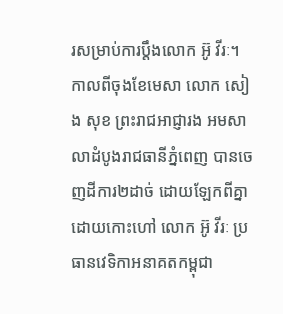រសម្រាប់ការប្តឹងលោក អ៊ូ វីរៈ។
កាលពីចុងខែមេសា លោក សៀង សុខ ព្រះរាជអាជ្ញារង អមសាលាដំបូងរាជធានីភ្នំពេញ បានចេញដីការ២ដាច់ ដោយឡែកពីគ្នា ដោយកោះហៅ លោក អ៊ូ វីរៈ ប្រធានវេទិកាអនាគតកម្ពុជា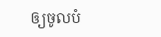ឲ្យចូលបំ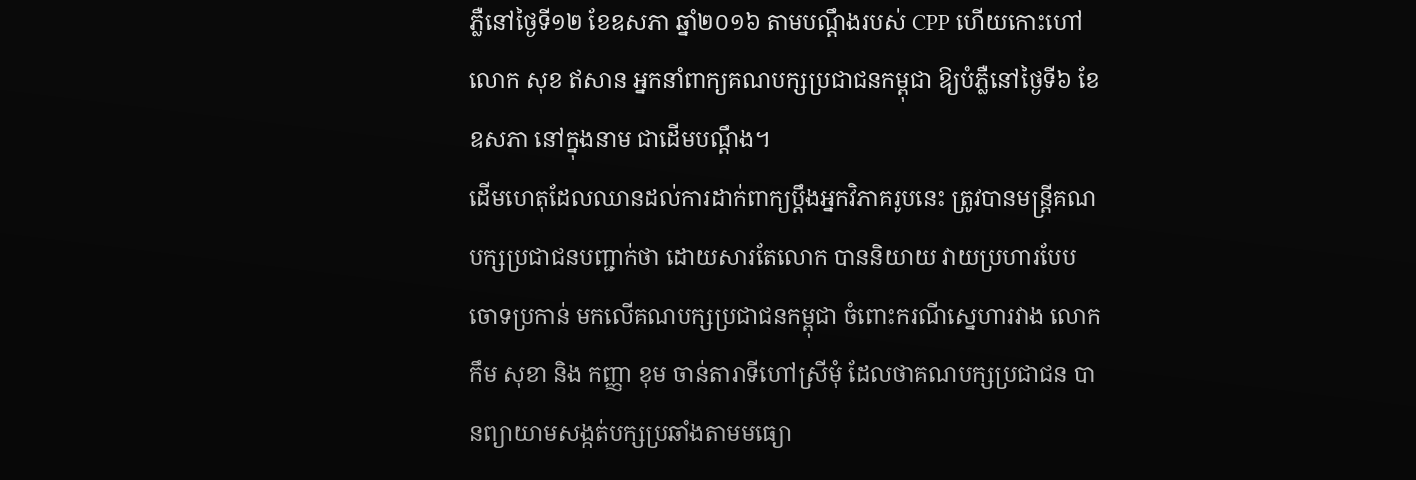ភ្លឺនៅថ្ងៃទី១២ ខែឧសភា ឆ្នាំ២០១៦ តាមបណ្តឹងរបស់ CPP ហើយកោះហៅ លោក សុខ ឥសាន អ្នកនាំពាក្យគណបក្សប្រជាជនកម្ពុជា ឱ្យបំភ្លឺនៅថ្ងៃទី៦ ខែឧសភា នៅក្នុងនាម ជាដើមបណ្តឹង។
ដើមហេតុដែលឈានដល់ការដាក់ពាក្យប្តឹងអ្នកវិភាគរូបនេះ ត្រូវបានមន្រ្តីគណបក្សប្រជាជនបញ្ជាក់ថា ដោយសារតែលោក បាននិយាយ វាយប្រហារបែបចោទប្រកាន់ មកលើគណបក្សប្រជាជនកម្ពុជា ចំពោះករណីស្នេហារវាង លោក កឹម សុខា និង កញ្ញា ខុម ចាន់តារាទីហៅស្រីមុំ ដែលថាគណបក្សប្រជាជន បានព្យាយាមសង្កត់បក្សប្រឆាំងតាមមធ្យោ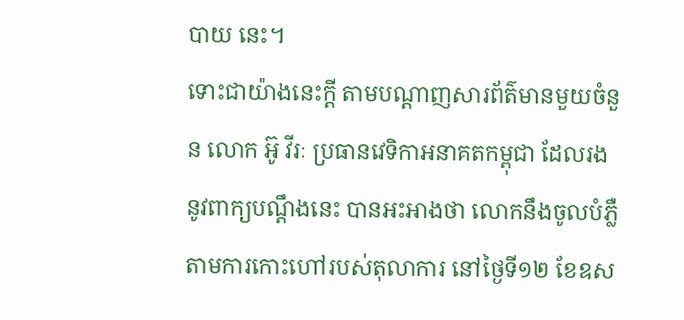បាយ នេះ។
ទោះជាយ៉ាងនេះក្តី តាមបណ្តាញសារព័ត៌មានមួយចំនួន លោក អ៊ូ វីរៈ ប្រធានវេទិកាអនាគតកម្ពុជា ដែលរងនូវពាក្យបណ្តឹងនេះ បានអះអាងថា លោកនឹងចូលបំភ្លឺតាមការកោះហៅរបស់តុលាការ នៅថ្ងៃទី១២ ខែឧស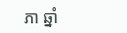ភា ឆ្នាំ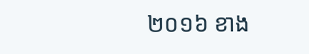២០១៦ ខាង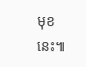មុខនេះ៕